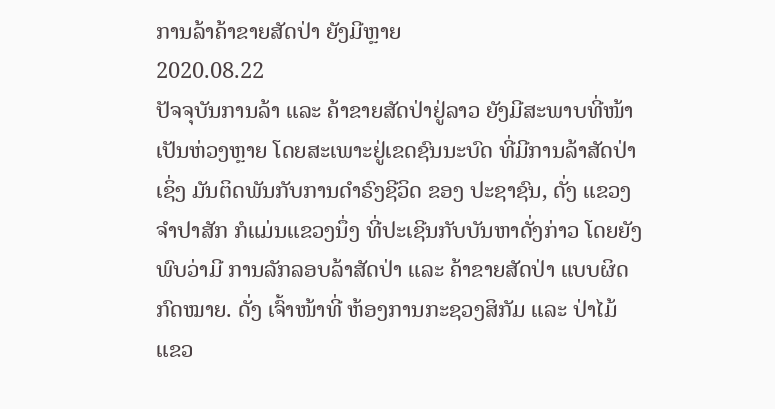ການລ້າຄ້າຂາຍສັດປ່າ ຍັງມີຫຼາຍ
2020.08.22
ປັຈຈຸບັນການລ້າ ແລະ ຄ້າຂາຍສັດປ່າຢູ່ລາວ ຍັງມີສະພາບທີ່ໜ້າເປັນຫ່ວງຫຼາຍ ໂດຍສະເພາະຢູ່ເຂດຊົນນະບົດ ທີ່ມີການລ້າສັດປ່າ ເຊິ່ງ ມັນຕິດພັນກັບການດຳຣົງຊີວິດ ຂອງ ປະຊາຊົນ, ດັ່ງ ແຂວງຈຳປາສັກ ກໍແມ່ນແຂວງນຶ່ງ ທີ່ປະເຊີນກັບບັນຫາດັ່ງກ່າວ ໂດຍຍັງພົບວ່າມີ ການລັກລອບລ້າສັດປ່າ ແລະ ຄ້າຂາຍສັດປ່າ ແບບຜິດກົດໝາຍ. ດັ່ງ ເຈົ້າໜ້າທີ່ ຫ້ອງການກະຊວງສິກັມ ແລະ ປ່າໄມ້ ແຂວ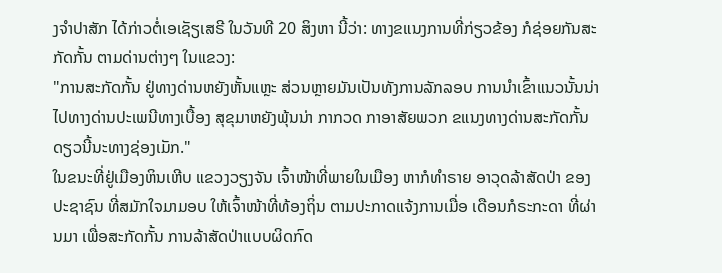ງຈຳປາສັກ ໄດ້ກ່າວຕໍ່ເອເຊັຽເສຣີ ໃນວັນທີ 20 ສິງຫາ ນີ້ວ່າ: ທາງຂແນງການທີ່ກ່ຽວຂ້ອງ ກໍຊ່ອຍກັນສະກັດກັ້ນ ຕາມດ່ານຕ່າງໆ ໃນແຂວງ:
"ການສະກັດກັ້ນ ຢູ່ທາງດ່ານຫຍັງຫັ້ນແຫຼະ ສ່ວນຫຼາຍມັນເປັນທັງການລັກລອບ ການນໍາເຂົ້າແນວນັ້ນນ່າ ໄປທາງດ່ານປະເພນີທາງເບື້ອງ ສຸຂຸມາຫຍັງພຸ້ນນ່າ ກາກວດ ກາອາສັຍພວກ ຂແນງທາງດ່ານສະກັດກັ້ນ ດຽວນີ້ນະທາງຊ່ອງເມັກ."
ໃນຂນະທີ່ຢູ່ເມືອງຫິນເຫີບ ແຂວງວຽງຈັນ ເຈົ້າໜ້າທີ່ພາຍໃນເມືອງ ຫາກໍທຳຣາຍ ອາວຸດລ້າສັດປ່າ ຂອງປະຊາຊົນ ທີ່ສມັກໃຈມາມອບ ໃຫ້ເຈົ້າໜ້າທີ່ທ້ອງຖິ່ນ ຕາມປະກາດແຈ້ງການເມື່ອ ເດືອນກໍຣະກະດາ ທີ່ຜ່ານມາ ເພື່ອສະກັດກັ້ນ ການລ້າສັດປ່າແບບຜິດກົດ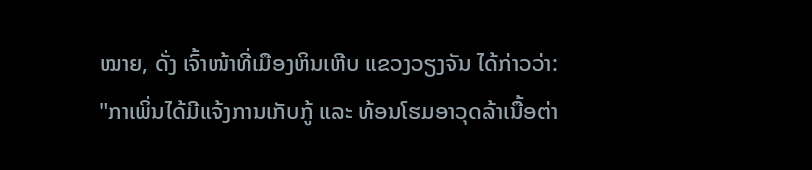ໝາຍ, ດັ່ງ ເຈົ້າໜ້າທີ່ເມືອງຫິນເຫີບ ແຂວງວຽງຈັນ ໄດ້ກ່າວວ່າ:
"ກາເພິ່ນໄດ້ມີແຈ້ງການເກັບກູ້ ແລະ ທ້ອນໂຮມອາວຸດລ້າເນື້ອຕ່າ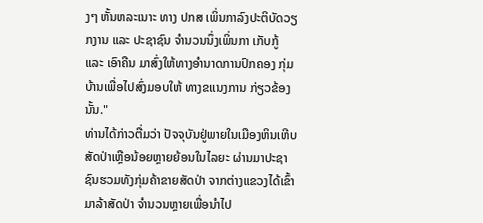ງໆ ຫັ້ນຫລະເນາະ ທາງ ປກສ ເພິ່ນກາລົງປະຕິບັດວຽກງານ ແລະ ປະຊາຊົນ ຈຳນວນນຶ່ງເພິ່ນກາ ເກັບກູ້ ແລະ ເອົາຄືນ ມາສົ່ງໃຫ້ທາງອຳນາດການປົກຄອງ ກຸ່ມບ້ານເພື່ອໄປສົ່ງມອບໃຫ້ ທາງຂແນງການ ກ່ຽວຂ້ອງນັ້ນ."
ທ່ານໄດ້ກ່າວຕື່ມວ່າ ປັຈຈຸບັນຢູ່ພາຍໃນເມືອງຫິນເຫີບ ສັດປ່າເຫຼືອນ້ອຍຫຼາຍຍ້ອນໃນໄລຍະ ຜ່ານມາປະຊາຊົນຮວມທັງກຸ່ມຄ້າຂາຍສັດປ່າ ຈາກຕ່າງແຂວງໄດ້ເຂົ້າມາລ້າສັດປ່າ ຈຳນວນຫຼາຍເພື່ອນຳໄປ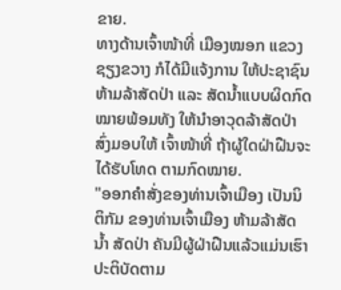ຂາຍ.
ທາງດ້ານເຈົ້າໜ້າທີ່ ເມືອງໝອກ ແຂວງຊຽງຂວາງ ກໍໄດ້ມີແຈ້ງການ ໃຫ້ປະຊາຊົນຫ້າມລ້າສັດປ່າ ແລະ ສັດນໍ້າແບບຜິດກົດໝາຍພ້ອມທັງ ໃຫ້ນຳອາວຸດລ້າສັດປ່າສົ່ງມອບໃຫ້ ເຈົ້າໜ້າທີ່ ຖ້າຜູ້ໃດຝ່າຝືນຈະໄດ້ຮັບໂທດ ຕາມກົດໝາຍ.
"ອອກຄຳສັ່ງຂອງທ່ານເຈົ້າເມືອງ ເປັນນິຕິກັມ ຂອງທ່ານເຈົ້າເມືອງ ຫ້າມລ້າສັດນໍ້າ ສັດປ່າ ຄັນມີຜູ້ຝ່າຝືນແລ້ວແມ່ນເຮົາ ປະຕິບັດຕາມ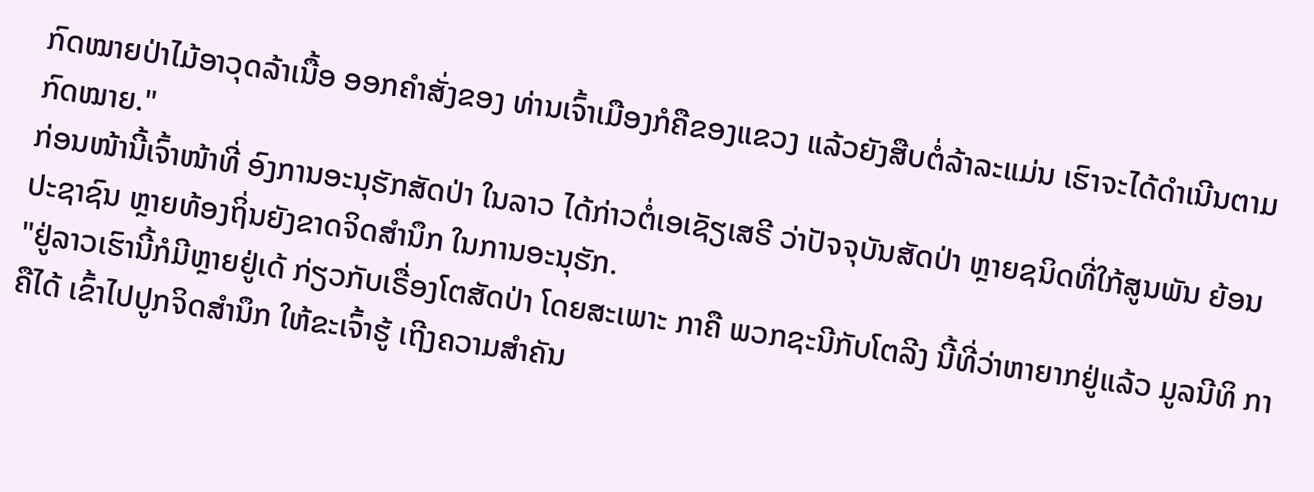ກົດໝາຍປ່າໄມ້ອາວຸດລ້າເນື້ອ ອອກຄຳສັ່ງຂອງ ທ່ານເຈົ້າເມືອງກໍຄືຂອງແຂວງ ແລ້ວຍັງສືບຕໍ່ລ້າລະແມ່ນ ເຮົາຈະໄດ້ດຳເນີນຕາມກົດໝາຍ."
ກ່ອນໜ້ານີ້ເຈົ້າໜ້າທີ່ ອົງການອະນຸຮັກສັດປ່າ ໃນລາວ ໄດ້ກ່າວຕໍ່ເອເຊັຽເສຣີ ວ່າປັຈຈຸບັນສັດປ່າ ຫຼາຍຊນິດທີ່ໃກ້ສູນພັນ ຍ້ອນປະຊາຊົນ ຫຼາຍທ້ອງຖິ່ນຍັງຂາດຈິດສຳນຶກ ໃນການອະນຸຮັກ.
"ຢູ່ລາວເຮົານີ້ກໍມີຫຼາຍຢູ່ເດ້ ກ່ຽວກັບເຣື່ອງໂຕສັດປ່າ ໂດຍສະເພາະ ກາຄື ພວກຊະນີກັບໂຕລີງ ນີ້ທີ່ວ່າຫາຍາກຢູ່ແລ້ວ ມູລນີທິ ກາຄືໄດ້ ເຂົ້າໄປປູກຈິດສຳນຶກ ໃຫ້ຂະເຈົ້າຮູ້ ເຖີງຄວາມສຳຄັນ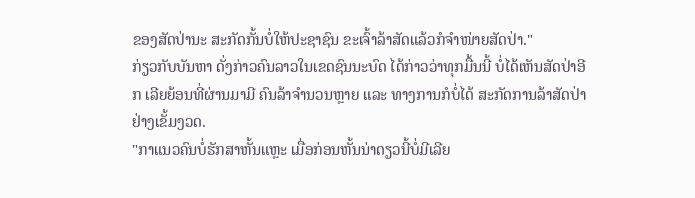ຂອງສັດປ່ານະ ສະກັດກັ້ນບໍ່ໃຫ້ປະຊາຊົນ ຂະເຈົ້າລ້າສັດແລ້ວກໍຈຳໜ່າຍສັດປ່າ."
ກ່ຽວກັບບັນຫາ ດັ່ງກ່າວຄົນລາວໃນເຂດຊົນນະບົດ ໄດ້ກ່າວວ່າທຸກມື້ນນີ້ ບໍ່ໄດ້ເຫັນສັດປ່າອີກ ເລີຍຍ້ອນທີ່ຜ່ານມາມີ ຄົນລ້າຈຳນວນຫຼາຍ ແລະ ທາງການກໍບໍ່ໄດ້ ສະກັດການລ້າສັດປ່າ ຢ່າງເຂັ້ມງວດ.
"ກາແນວຄົນບໍ່ຮັກສາຫັ້ນແຫຼະ ເມື່ອກ່ອນຫັ້ນນ່າດຽວນີ້ບໍ່ມີເລີຍ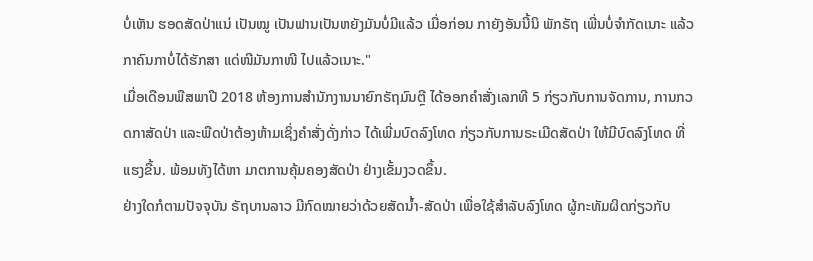ບໍ່ເຫັນ ຮອດສັດປ່າແນ່ ເປັນໝູ ເປັນຟານເປັນຫຍັງມັນບໍ່ມີແລ້ວ ເມື່ອກ່ອນ ກາຍັງອັນນີ້ນິ ພັກຣັຖ ເພີ່ນບໍ່ຈຳກັດເນາະ ແລ້ວກາຄົນກາບໍ່ໄດ້ຮັກສາ ແດ່ໜີມັນກາໜີ ໄປແລ້ວເນາະ."
ເມື່ອເດືອນພືສພາປີ 2018 ຫ້ອງການສຳນັກງານນາຍົກຣັຖມົນຕຼີ ໄດ້ອອກຄຳສັ່ງເລກທີ 5 ກ່ຽວກັບການຈັດການ, ການກວດກາສັດປ່າ ແລະພືດປ່າຕ້ອງຫ້າມເຊິ່ງຄຳສັ່ງດັ່ງກ່າວ ໄດ້ເພີ່ມບົດລົງໂທດ ກ່ຽວກັບການຣະເມີດສັດປ່າ ໃຫ້ມີບົດລົງໂທດ ທີ່ແຮງຂື້ນ. ພ້ອມທັງໄດ້ຫາ ມາຕການຄຸ້ມຄອງສັດປ່າ ຢ່າງເຂັ້ມງວດຂຶ້ນ.
ຢ່າງໃດກໍຕາມປັຈຈຸບັນ ຣັຖບານລາວ ມີກົດໝາຍວ່າດ້ວຍສັດນໍ້າ-ສັດປ່າ ເພື່ອໃຊ້ສຳລັບລົງໂທດ ຜູ້ກະທັມຜິດກ່ຽວກັບ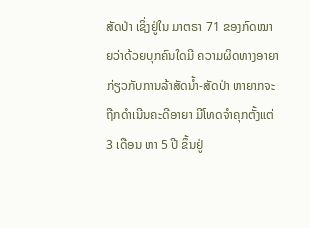ສັດປ່າ ເຊິ່ງຢູ່ໃນ ມາຕຣາ 71 ຂອງກົດໝາຍວ່າດ້ວຍບຸກຄົນໃດມີ ຄວາມຜິດທາງອາຍາ ກ່ຽວກັບການລ້າສັດນໍ້າ-ສັດປ່າ ຫາຍາກຈະຖືກດຳເນີນຄະດີອາຍາ ມີໂທດຈຳຄຸກຕັ້ງແຕ່ 3 ເດືອນ ຫາ 5 ປີ ຂຶ້ນຢູ່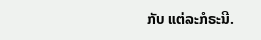ກັບ ແຕ່ລະກໍຣະນີ.